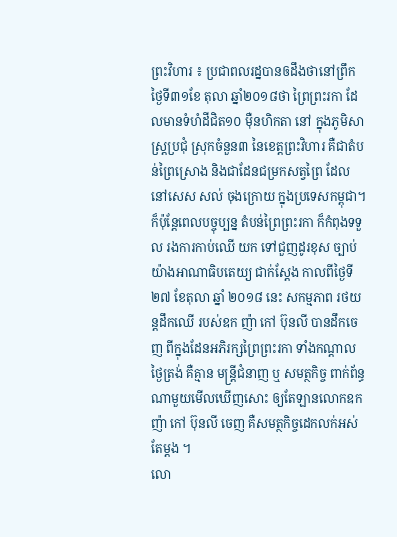ព្រះវិហារ ៖ ប្រជាពលរដ្នបានឲដឹងថានៅព្រឹក ថ្ងៃទី៣១ខែ តុលា ឆ្នាំ២០១៨ថា ព្រៃព្រះរកា ដែលមានទំហំដីជិត១០ ម៉ឺនហិកតា នៅ ក្នុងភូមិសាស្រ្តប្រជុំ ស្រុកចំនួន៣ នៃខេត្តព្រះវិហារ គឺជាតំបន់ព្រៃស្រោង និងជាដែនជម្រកសត្វព្រៃ ដែលនៅសេស សល់ ចុងក្រោយ ក្នុងប្រទេសកម្ពុជា។ ក៏ប៉ុន្តែពេលបច្ចុប្បន្ន តំបន់ព្រៃព្រះរកា ក៏កំពុងទទួល រងការកាប់ឈើ យក ទៅជួញដូរខុស ច្បាប់យ៉ាងអាណាធិបតេយ្យ ជាក់ស្ដែង កាលពីថ្ងៃទី២៧ ខែតុលា ឆ្នាំ ២០១៨ នេះ សកម្មភាព រថយន្ដដឹកឈើ របស់ឧក ញ៉ា កៅ ប៊ុនលី បានដឹកចេញ ពីក្នុងដែនអភិរក្សព្រៃព្រះរកា ទាំងកណ្ដាលថ្ងៃត្រង់ គឺគ្មាន មន្ត្រីជំនាញ ឬ សមត្ថកិច្ច ពាក់ព័ន្ធ ណាមួយមើលឃើញសោះ ឲ្យតែឡានលោកឧកញ៉ា កៅ ប៊ុនលី ចេញ គឺសមត្ថកិច្ចដេកលក់អស់តែម្តង ។
លោ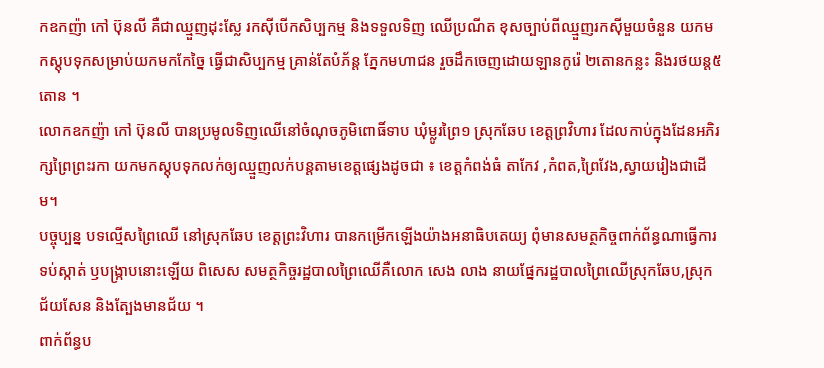កឧកញ៉ា កៅ ប៊ុនលី គឺជាឈ្មួញដុះស្លែ រកស៊ីបើកសិប្បកម្ម និងទទួលទិញ ឈើប្រណីត ខុសច្បាប់ពីឈ្មួញរកស៊ីមួយចំនួន យកមកស្តុបទុកសម្រាប់យកមកកែច្នៃ ធ្វើជាសិប្បកម្ម គ្រាន់តែបំភ័ន្ត ភ្នែកមហាជន រួចដឹកចេញដោយឡានកូរ៉េ ២តោនកន្លះ និងរថយន្ដ៥តោន ។
លោកឧកញ៉ា កៅ ប៊ុនលី បានប្រមូលទិញឈើនៅចំណុចភូមិពោធិ៍ទាប ឃុំម្លូរព្រៃ១ ស្រុកឆែប ខេត្តព្រវិហារ ដែលកាប់ក្នុងដែនអភិរក្សព្រៃព្រះរកា យកមកស្ដុបទុកលក់ឲ្យឈ្មួញលក់បន្តតាមខេត្តផ្សេងដូចជា ៖ ខេត្តកំពង់ធំ តាកែវ ,កំពត,ព្រៃវែង,ស្វាយរៀងជាដើម។
បច្ចុប្បន្ន បទល្មើសព្រៃឈើ នៅស្រុកឆែប ខេត្តព្រះវិហារ បានកម្រើកឡើងយ៉ាងអនាធិបតេយ្យ ពុំមានសមត្ថកិច្ចពាក់ព័ន្ធណាធ្វើការទប់ស្កាត់ ឫបង្រ្កាបនោះឡើយ ពិសេស សមត្ថកិច្ចរដ្ឋបាលព្រៃឈើគឺលោក សេង លាង នាយផ្នែករដ្ឋបាលព្រៃឈើស្រុកឆែប,ស្រុកជ័យសែន និងត្បែងមានជ័យ ។
ពាក់ព័ន្ធប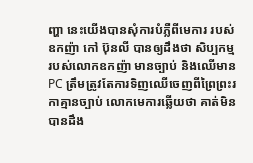ញ្ហា នេះយើងបានសុំការបំភ្លឺពីមេការ របស់ឧកញ៉ា កៅ ប៊ុនលី បានឲ្យដឹងថា សិប្បកម្មរបស់លោកឧកញ៉ា មានច្បាប់ និងឈើមាន PC ត្រឹមត្រូវតែការទិញឈើចេញពីព្រៃព្រះរកាគ្មានច្បាប់ លោកមេការឆ្លើយថា គាត់មិនបានដឹង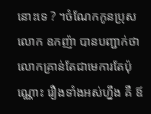នោះទេ ? ។ចំណែកកូនប្រុសលោក ឧកញ៉ា បានបញ្ជាក់ថា លោកគ្រាន់តែជាមេការតែប៉ុណ្ណោះ រឿងទាំងអស់ហ្នឹង គឺ ឪ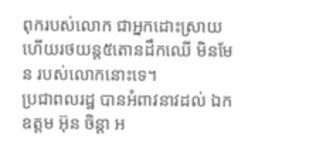ពុករបស់លោក ជាអ្នកដោះស្រាយ ហើយរថយន្ដ៥តោនដឹកឈើ មិនមែន របស់លោកនោះទេ។
ប្រជាពលរដ្ឋ បានអំពាវនាវដល់ ឯកឧត្តម អ៊ុន ចិន្ដា អ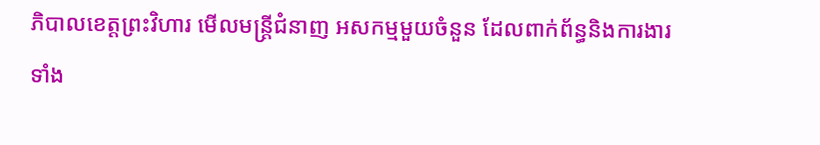ភិបាលខេត្តព្រះវិហារ មើលមន្រ្ដីជំនាញ អសកម្មមួយចំនួន ដែលពាក់ព័ន្ធនិងការងារទាំង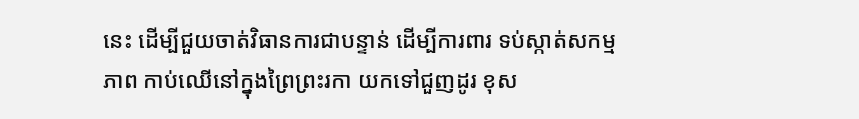នេះ ដើម្បីជួយចាត់វិធានការជាបន្ទាន់ ដើម្បីការពារ ទប់ស្កាត់សកម្មភាព កាប់ឈើនៅក្នុងព្រៃព្រះរកា យកទៅជួញដូរ ខុស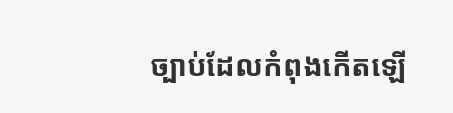ច្បាប់ដែលកំពុងកើតឡើ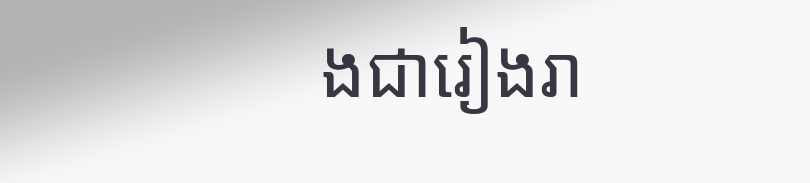ងជារៀងរា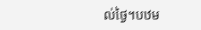ល់ថ្ងៃ។បឋម